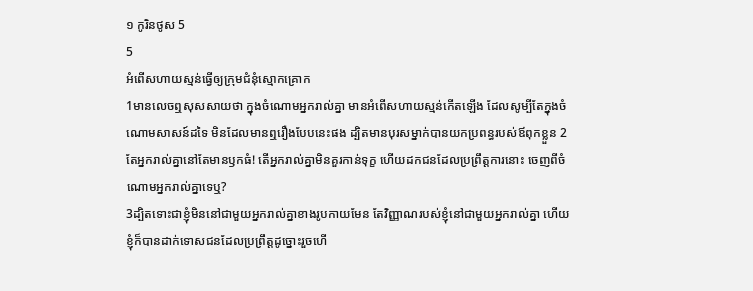១ កូរិនថូស 5
5
អំពើសហាយស្មន់ធ្វើឲ្យក្រុមជំនុំស្មោកគ្រោក
1មានលេចឮសុសសាយថា ក្នុងចំណោមអ្នករាល់គ្នា មានអំពើសហាយស្មន់កើតឡើង ដែលសូម្បីតែក្នុងចំណោមសាសន៍ដទៃ មិនដែលមានឮរឿងបែបនេះផង ដ្បិតមានបុរសម្នាក់បានយកប្រពន្ធរបស់ឪពុកខ្លួន 2តែអ្នករាល់គ្នានៅតែមានឫកធំ! តើអ្នករាល់គ្នាមិនគួរកាន់ទុក្ខ ហើយដកជនដែលប្រព្រឹត្តការនោះ ចេញពីចំណោមអ្នករាល់គ្នាទេឬ?
3ដ្បិតទោះជាខ្ញុំមិននៅជាមួយអ្នករាល់គ្នាខាងរូបកាយមែន តែវិញ្ញាណរបស់ខ្ញុំនៅជាមួយអ្នករាល់គ្នា ហើយខ្ញុំក៏បានដាក់ទោសជនដែលប្រព្រឹត្តដូច្នោះរួចហើ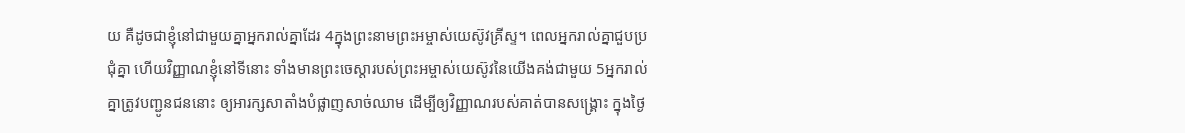យ គឺដូចជាខ្ញុំនៅជាមួយគ្នាអ្នករាល់គ្នាដែរ 4ក្នុងព្រះនាមព្រះអម្ចាស់យេស៊ូវគ្រីស្ទ។ ពេលអ្នករាល់គ្នាជួបប្រជុំគ្នា ហើយវិញ្ញាណខ្ញុំនៅទីនោះ ទាំងមានព្រះចេស្តារបស់ព្រះអម្ចាស់យេស៊ូវនៃយើងគង់ជាមួយ 5អ្នករាល់គ្នាត្រូវបញ្ជូនជននោះ ឲ្យអារក្សសាតាំងបំផ្លាញសាច់ឈាម ដើម្បីឲ្យវិញ្ញាណរបស់គាត់បានសង្គ្រោះ ក្នុងថ្ងៃ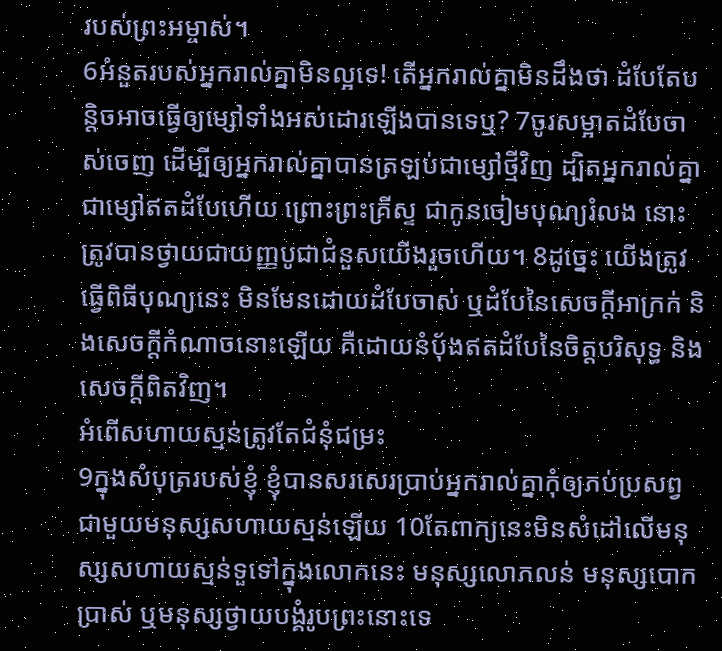របស់ព្រះអម្ចាស់។
6អំនួតរបស់អ្នករាល់គ្នាមិនល្អទេ! តើអ្នករាល់គ្នាមិនដឹងថា ដំបែតែបន្តិចអាចធ្វើឲ្យម្សៅទាំងអស់ដោរឡើងបានទេឬ? 7ចូរសម្អាតដំបែចាស់ចេញ ដើម្បីឲ្យអ្នករាល់គ្នាបានត្រឡប់ជាម្សៅថ្មីវិញ ដ្បិតអ្នករាល់គ្នាជាម្សៅឥតដំបែហើយ ព្រោះព្រះគ្រីស្ទ ជាកូនចៀមបុណ្យរំលង នោះត្រូវបានថ្វាយជាយញ្ញបូជាជំនួសយើងរួចហើយ។ 8ដូច្នេះ យើងត្រូវធ្វើពិធីបុណ្យនេះ មិនមែនដោយដំបែចាស់ ឬដំបែនៃសេចក្តីអាក្រក់ និងសេចក្តីកំណាចនោះឡើយ គឺដោយនំប៉័ងឥតដំបែនៃចិត្តបរិសុទ្ធ និងសេចក្តីពិតវិញ។
អំពើសហាយស្មន់ត្រូវតែជំនុំជម្រះ
9ក្នុងសំបុត្ររបស់ខ្ញុំ ខ្ញុំបានសរសេរប្រាប់អ្នករាល់គ្នាកុំឲ្យភប់ប្រសព្វជាមួយមនុស្សសហាយស្មន់ឡើយ 10តែពាក្យនេះមិនសំដៅលើមនុស្សសហាយស្មន់ទួទៅក្នុងលោកនេះ មនុស្សលោភលន់ មនុស្សបោកប្រាស់ ឬមនុស្សថ្វាយបង្គំរូបព្រះនោះទេ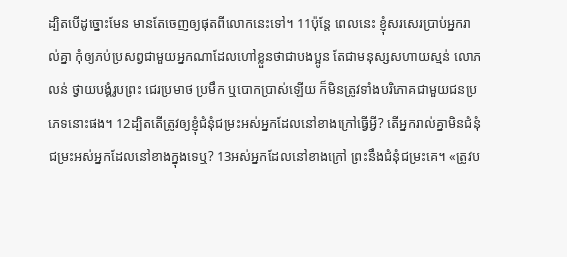ដ្បិតបើដូច្នោះមែន មានតែចេញឲ្យផុតពីលោកនេះទៅ។ 11ប៉ុន្តែ ពេលនេះ ខ្ញុំសរសេរប្រាប់អ្នករាល់គ្នា កុំឲ្យភប់ប្រសព្វជាមួយអ្នកណាដែលហៅខ្លួនថាជាបងប្អូន តែជាមនុស្សសហាយស្មន់ លោភលន់ ថ្វាយបង្គំរូបព្រះ ជេរប្រមាថ ប្រមឹក ឬបោកបា្រស់ឡើយ ក៏មិនត្រូវទាំងបរិភោគជាមួយជនប្រភេទនោះផង។ 12ដ្បិតតើត្រូវឲ្យខ្ញុំជំនុំជម្រះអស់អ្នកដែលនៅខាងក្រៅធ្វើអ្វី? តើអ្នករាល់គ្នាមិនជំនុំជម្រះអស់អ្នកដែលនៅខាងក្នុងទេឬ? 13អស់អ្នកដែលនៅខាងក្រៅ ព្រះនឹងជំនុំជម្រះគេ។ «ត្រូវប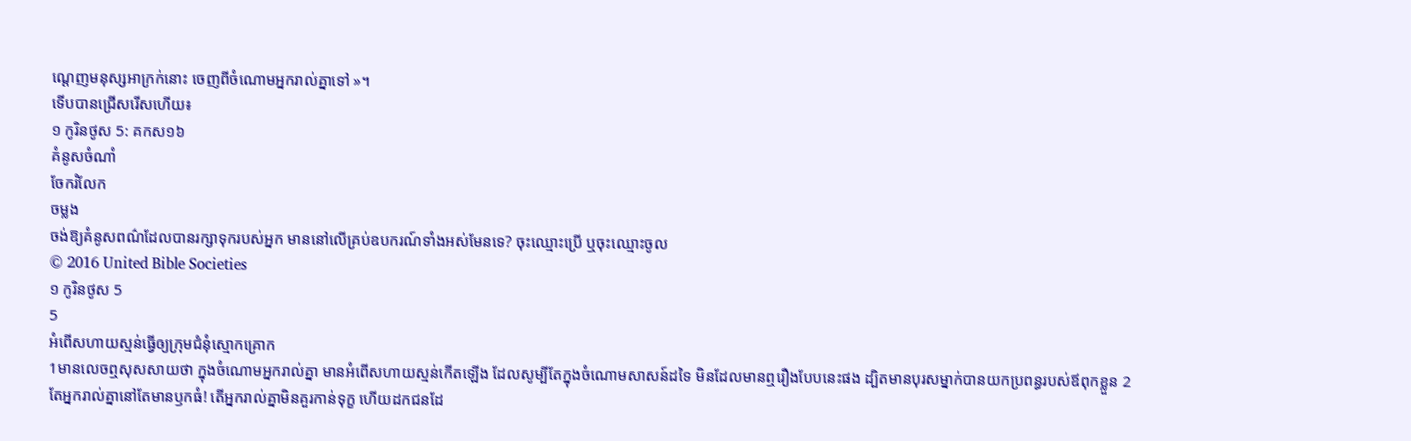ណ្តេញមនុស្សអាក្រក់នោះ ចេញពីចំណោមអ្នករាល់គ្នាទៅ »។
ទើបបានជ្រើសរើសហើយ៖
១ កូរិនថូស 5: គកស១៦
គំនូសចំណាំ
ចែករំលែក
ចម្លង
ចង់ឱ្យគំនូសពណ៌ដែលបានរក្សាទុករបស់អ្នក មាននៅលើគ្រប់ឧបករណ៍ទាំងអស់មែនទេ? ចុះឈ្មោះប្រើ ឬចុះឈ្មោះចូល
© 2016 United Bible Societies
១ កូរិនថូស 5
5
អំពើសហាយស្មន់ធ្វើឲ្យក្រុមជំនុំស្មោកគ្រោក
1មានលេចឮសុសសាយថា ក្នុងចំណោមអ្នករាល់គ្នា មានអំពើសហាយស្មន់កើតឡើង ដែលសូម្បីតែក្នុងចំណោមសាសន៍ដទៃ មិនដែលមានឮរឿងបែបនេះផង ដ្បិតមានបុរសម្នាក់បានយកប្រពន្ធរបស់ឪពុកខ្លួន 2តែអ្នករាល់គ្នានៅតែមានឫកធំ! តើអ្នករាល់គ្នាមិនគួរកាន់ទុក្ខ ហើយដកជនដែ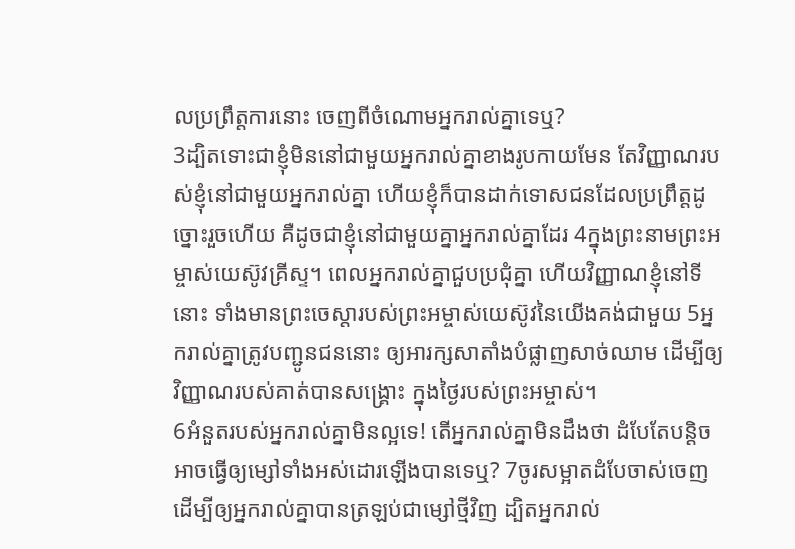លប្រព្រឹត្តការនោះ ចេញពីចំណោមអ្នករាល់គ្នាទេឬ?
3ដ្បិតទោះជាខ្ញុំមិននៅជាមួយអ្នករាល់គ្នាខាងរូបកាយមែន តែវិញ្ញាណរបស់ខ្ញុំនៅជាមួយអ្នករាល់គ្នា ហើយខ្ញុំក៏បានដាក់ទោសជនដែលប្រព្រឹត្តដូច្នោះរួចហើយ គឺដូចជាខ្ញុំនៅជាមួយគ្នាអ្នករាល់គ្នាដែរ 4ក្នុងព្រះនាមព្រះអម្ចាស់យេស៊ូវគ្រីស្ទ។ ពេលអ្នករាល់គ្នាជួបប្រជុំគ្នា ហើយវិញ្ញាណខ្ញុំនៅទីនោះ ទាំងមានព្រះចេស្តារបស់ព្រះអម្ចាស់យេស៊ូវនៃយើងគង់ជាមួយ 5អ្នករាល់គ្នាត្រូវបញ្ជូនជននោះ ឲ្យអារក្សសាតាំងបំផ្លាញសាច់ឈាម ដើម្បីឲ្យវិញ្ញាណរបស់គាត់បានសង្គ្រោះ ក្នុងថ្ងៃរបស់ព្រះអម្ចាស់។
6អំនួតរបស់អ្នករាល់គ្នាមិនល្អទេ! តើអ្នករាល់គ្នាមិនដឹងថា ដំបែតែបន្តិចអាចធ្វើឲ្យម្សៅទាំងអស់ដោរឡើងបានទេឬ? 7ចូរសម្អាតដំបែចាស់ចេញ ដើម្បីឲ្យអ្នករាល់គ្នាបានត្រឡប់ជាម្សៅថ្មីវិញ ដ្បិតអ្នករាល់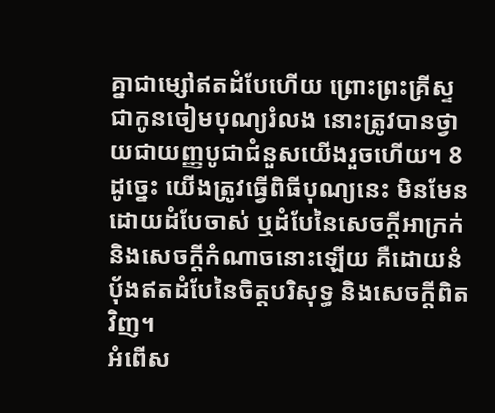គ្នាជាម្សៅឥតដំបែហើយ ព្រោះព្រះគ្រីស្ទ ជាកូនចៀមបុណ្យរំលង នោះត្រូវបានថ្វាយជាយញ្ញបូជាជំនួសយើងរួចហើយ។ 8ដូច្នេះ យើងត្រូវធ្វើពិធីបុណ្យនេះ មិនមែនដោយដំបែចាស់ ឬដំបែនៃសេចក្តីអាក្រក់ និងសេចក្តីកំណាចនោះឡើយ គឺដោយនំប៉័ងឥតដំបែនៃចិត្តបរិសុទ្ធ និងសេចក្តីពិតវិញ។
អំពើស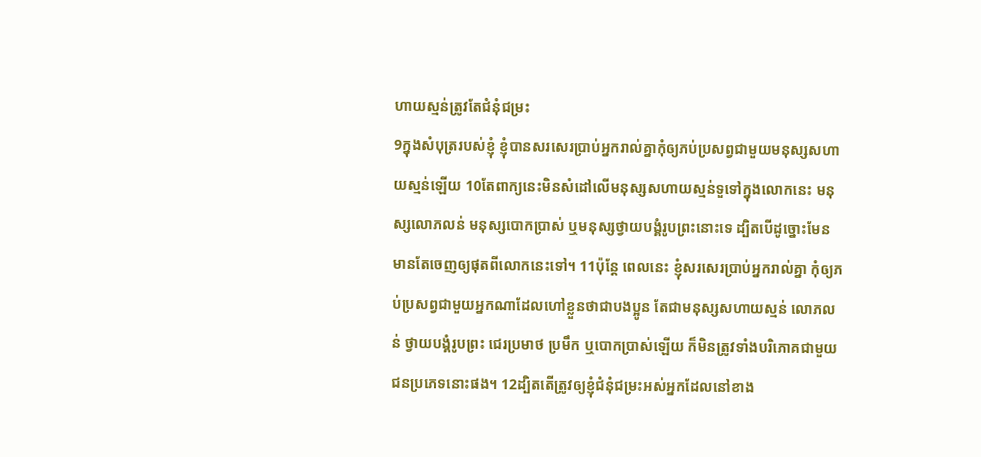ហាយស្មន់ត្រូវតែជំនុំជម្រះ
9ក្នុងសំបុត្ររបស់ខ្ញុំ ខ្ញុំបានសរសេរប្រាប់អ្នករាល់គ្នាកុំឲ្យភប់ប្រសព្វជាមួយមនុស្សសហាយស្មន់ឡើយ 10តែពាក្យនេះមិនសំដៅលើមនុស្សសហាយស្មន់ទួទៅក្នុងលោកនេះ មនុស្សលោភលន់ មនុស្សបោកប្រាស់ ឬមនុស្សថ្វាយបង្គំរូបព្រះនោះទេ ដ្បិតបើដូច្នោះមែន មានតែចេញឲ្យផុតពីលោកនេះទៅ។ 11ប៉ុន្តែ ពេលនេះ ខ្ញុំសរសេរប្រាប់អ្នករាល់គ្នា កុំឲ្យភប់ប្រសព្វជាមួយអ្នកណាដែលហៅខ្លួនថាជាបងប្អូន តែជាមនុស្សសហាយស្មន់ លោភលន់ ថ្វាយបង្គំរូបព្រះ ជេរប្រមាថ ប្រមឹក ឬបោកបា្រស់ឡើយ ក៏មិនត្រូវទាំងបរិភោគជាមួយជនប្រភេទនោះផង។ 12ដ្បិតតើត្រូវឲ្យខ្ញុំជំនុំជម្រះអស់អ្នកដែលនៅខាង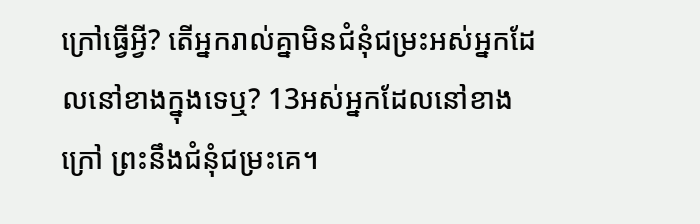ក្រៅធ្វើអ្វី? តើអ្នករាល់គ្នាមិនជំនុំជម្រះអស់អ្នកដែលនៅខាងក្នុងទេឬ? 13អស់អ្នកដែលនៅខាងក្រៅ ព្រះនឹងជំនុំជម្រះគេ។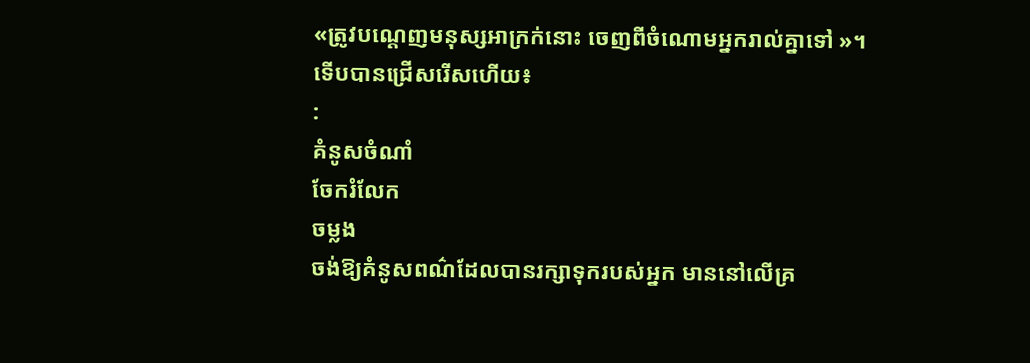«ត្រូវបណ្តេញមនុស្សអាក្រក់នោះ ចេញពីចំណោមអ្នករាល់គ្នាទៅ »។
ទើបបានជ្រើសរើសហើយ៖
:
គំនូសចំណាំ
ចែករំលែក
ចម្លង
ចង់ឱ្យគំនូសពណ៌ដែលបានរក្សាទុករបស់អ្នក មាននៅលើគ្រ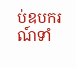ប់ឧបករណ៍ទាំ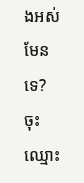ងអស់មែនទេ? ចុះឈ្មោះ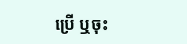ប្រើ ឬចុះ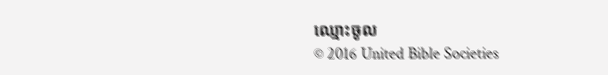ឈ្មោះចូល
© 2016 United Bible Societies